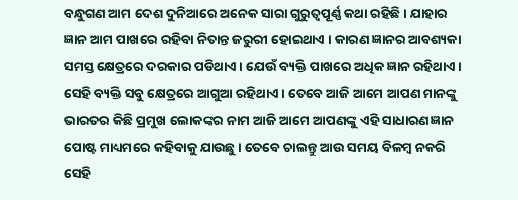ବନ୍ଧୁଗଣ ଆମ ଦେଶ ଦୁନିଆରେ ଅନେକ ସାରା ଗୁରୁତ୍ଵପୂର୍ଣ୍ଣ କଥା ରହିଛି । ଯାହାର ଜ୍ଞାନ ଆମ ପାଖରେ ରହିବା ନିତାନ୍ତ ଜରୁରୀ ହୋଇଥାଏ । କାରଣ ଜ୍ଞାନର ଆବଶ୍ୟକା ସମସ୍ତ କ୍ଷେତ୍ରରେ ଦରକାର ପଡିଥାଏ । ଯେଉଁ ବ୍ୟକ୍ତି ପାଖରେ ଅଧିକ ଜ୍ଞାନ ରହିଥାଏ । ସେହି ବ୍ୟକ୍ତି ସବୁ କ୍ଷେତ୍ରରେ ଆଗୁଆ ରହିଥାଏ । ତେବେ ଆଜି ଆମେ ଆପଣ ମାନଙ୍କୁ ଭାରତର କିଛି ପ୍ରମୁଖ ଲୋକଙ୍କର ନାମ ଆଜି ଆମେ ଆପଣଙ୍କୁ ଏହି ସାଧାରଣ ଜ୍ଞାନ ପୋଷ୍ଟ ମାଧ୍ୟମରେ କହିବାକୁ ଯାଉଛୁ । ତେବେ ଚାଲନ୍ତୁ ଆଉ ସମୟ ବିଳମ୍ବ ନକରି ସେହି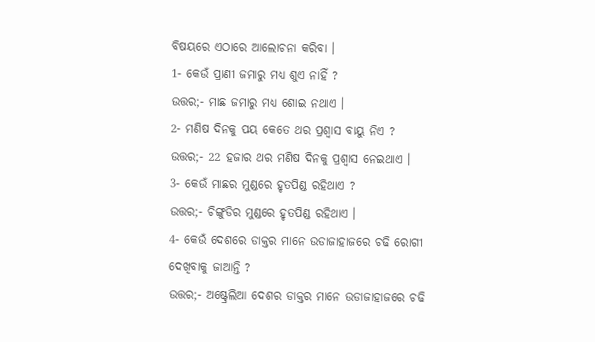ବିଷୟରେ ଏଠାରେ ଆଲୋଚନା କରିବା ।
1- କେଉଁ ପ୍ରାଣୀ ଜମାରୁ ମଧ୍ୟ ଶୁଏ ନାହିଁ ?
ଉତ୍ତର;- ମାଛ ଜମାରୁ ମଧ୍ୟ ଶୋଇ ନଥାଏ ।
2- ମଣିଷ ଦିନକୁ ପୟ କେତେ ଥର ପ୍ରଶ୍ଵାସ ବାୟୁ ନିଏ ?
ଉତ୍ତର;- 22 ହଜାର ଥର ମଣିଷ ଦିନକୁ ପ୍ରଶ୍ଵାସ ନେଇଥାଏ ।
3- କେଉଁ ମାଛର ମୁଣ୍ଡରେ ହୃତପିଣ୍ଡ ରହିଥାଏ ?
ଉତ୍ତର;- ଚିଙ୍ଗୁଡିର ମୁଣ୍ଡରେ ହୃତପିଣ୍ଡ ରହିଥାଏ ।
4- କେଉଁ ଦେଶରେ ଡାକ୍ତର ମାନେ ଉଡାଜାହାଜରେ ଚଢି ରୋଗୀ ଦେଖିବାକୁ ଜାଆନ୍ତି ?
ଉତ୍ତର;- ଅଷ୍ଟ୍ରେଲିଆ ଦେଶର ଡାକ୍ତର ମାନେ ଉଡାଜାହାଜରେ ଚଢି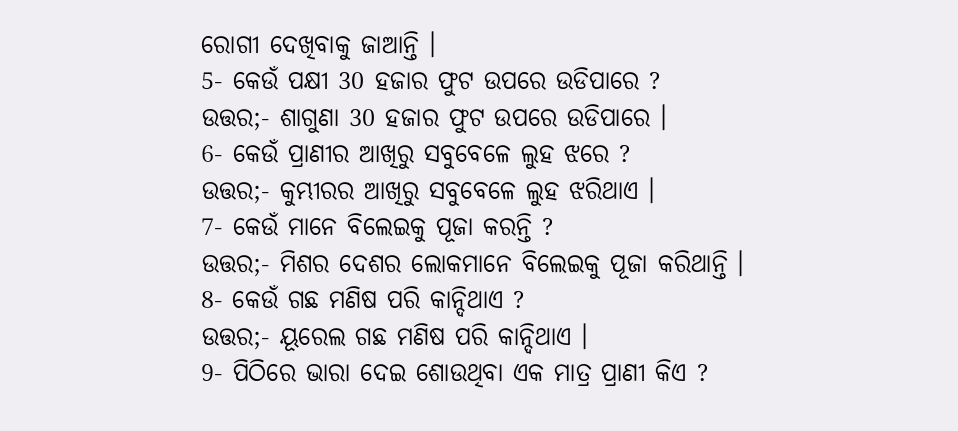ରୋଗୀ ଦେଖିବାକୁ ଜାଆନ୍ତି ।
5- କେଉଁ ପକ୍ଷୀ 30 ହଜାର ଫୁଟ ଉପରେ ଉଡିପାରେ ?
ଉତ୍ତର;- ଶାଗୁଣା 30 ହଜାର ଫୁଟ ଉପରେ ଉଡିପାରେ ।
6- କେଉଁ ପ୍ରାଣୀର ଆଖିରୁ ସବୁବେଳେ ଲୁହ ଝରେ ?
ଉତ୍ତର;- କୁମ୍ଭୀରର ଆଖିରୁ ସବୁବେଳେ ଲୁହ ଝରିଥାଏ ।
7- କେଉଁ ମାନେ ବିଲେଇକୁ ପୂଜା କରନ୍ତି ?
ଉତ୍ତର;- ମିଶର ଦେଶର ଲୋକମାନେ ବିଲେଇକୁ ପୂଜା କରିଥାନ୍ତି ।
8- କେଉଁ ଗଛ ମଣିଷ ପରି କାନ୍ଦିଥାଏ ?
ଉତ୍ତର;- ୟୂରେଲ ଗଛ ମଣିଷ ପରି କାନ୍ଦିଥାଏ ।
9- ପିଠିରେ ଭାରା ଦେଇ ଶୋଉଥିବା ଏକ ମାତ୍ର ପ୍ରାଣୀ କିଏ ?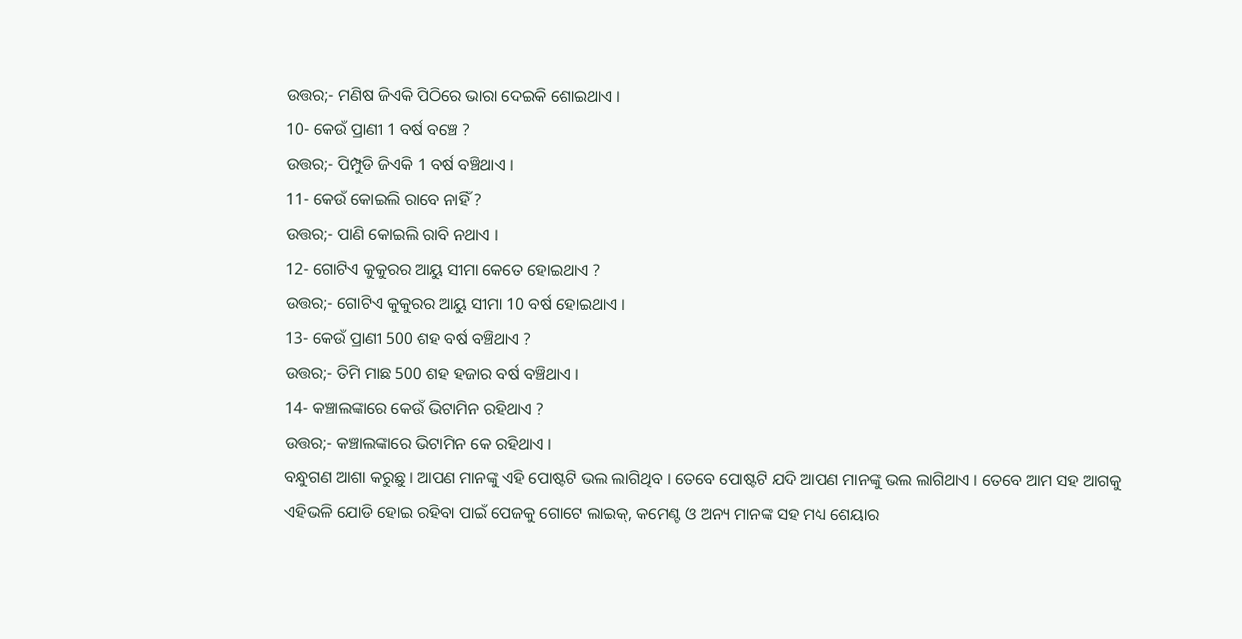ଉତ୍ତର;- ମଣିଷ ଜିଏକି ପିଠିରେ ଭାରା ଦେଇକି ଶୋଇଥାଏ ।
10- କେଉଁ ପ୍ରାଣୀ 1 ବର୍ଷ ବଞ୍ଚେ ?
ଉତ୍ତର;- ପିମ୍ପୁଡି ଜିଏକି 1 ବର୍ଷ ବଞ୍ଚିଥାଏ ।
11- କେଉଁ କୋଇଲି ରାବେ ନାହିଁ ?
ଉତ୍ତର;- ପାଣି କୋଇଲି ରାବି ନଥାଏ ।
12- ଗୋଟିଏ କୁକୁରର ଆୟୁ ସୀମା କେତେ ହୋଇଥାଏ ?
ଉତ୍ତର;- ଗୋଟିଏ କୁକୁରର ଆୟୁ ସୀମା 10 ବର୍ଷ ହୋଇଥାଏ ।
13- କେଉଁ ପ୍ରାଣୀ 500 ଶହ ବର୍ଷ ବଞ୍ଚିଥାଏ ?
ଉତ୍ତର;- ତିମି ମାଛ 500 ଶହ ହଜାର ବର୍ଷ ବଞ୍ଚିଥାଏ ।
14- କଞ୍ଚାଲଙ୍କାରେ କେଉଁ ଭିଟାମିନ ରହିଥାଏ ?
ଉତ୍ତର;- କଞ୍ଚାଲଙ୍କାରେ ଭିଟାମିନ କେ ରହିଥାଏ ।
ବନ୍ଧୁଗଣ ଆଶା କରୁଛୁ । ଆପଣ ମାନଙ୍କୁ ଏହି ପୋଷ୍ଟଟି ଭଲ ଲାଗିଥିବ । ତେବେ ପୋଷ୍ଟଟି ଯଦି ଆପଣ ମାନଙ୍କୁ ଭଲ ଲାଗିଥାଏ । ତେବେ ଆମ ସହ ଆଗକୁ ଏହିଭଳି ଯୋଡି ହୋଇ ରହିବା ପାଇଁ ପେଜକୁ ଗୋଟେ ଲାଇକ୍, କମେଣ୍ଟ ଓ ଅନ୍ୟ ମାନଙ୍କ ସହ ମଧ୍ୟ ଶେୟାର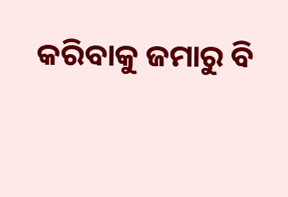କରିବାକୁ ଜମାରୁ ବି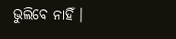ଭୁଲିବେ ନାହିଁ ।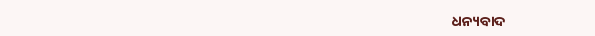ଧନ୍ୟବାଦ